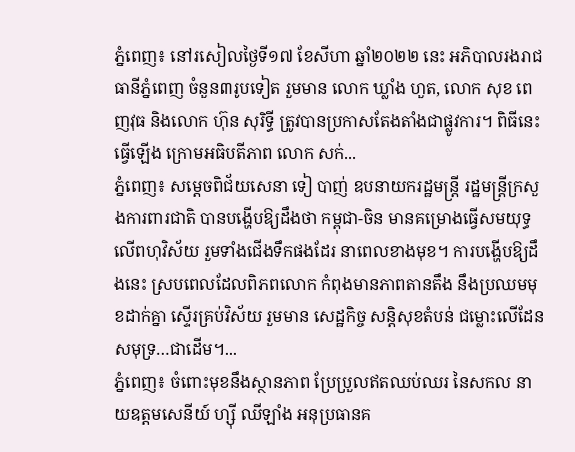ភ្នំពេញ៖ នៅរសៀលថ្ងៃទី១៧ ខែសីហា ឆ្នាំ២០២២ នេះ អភិបាលរងរាជធានីភ្នំពេញ ចំនួន៣រូបទៀត រួមមាន លោក ឃ្លាំង ហួត, លោក សុខ ពេញវុធ និងលោក ហ៊ុន សុរិទ្ធី ត្រូវបានប្រកាសតែងតាំងជាផ្លូវការ។ ពិធីនេះធ្វើឡើង ក្រោមអធិបតីភាព លោក សក់...
ភ្នំពេញ៖ សម្ដេចពិជ័យសេនា ទៀ បាញ់ ឧបនាយករដ្ឋមន្រ្តី រដ្ឋមន្រ្តីក្រសួងការពារជាតិ បានបង្ហើបឱ្យដឹងថា កម្ពុជា-ចិន មានគម្រោងធ្វើសមយុទ្ធ លើពហុវិស័យ រួមទាំងជើងទឹកផងដែរ នាពេលខាងមុខ។ ការបង្ហើបឱ្យដឹងនេះ ស្របពេលដែលពិភពលោក កំពុងមានភាពតានតឹង នឹងប្រឈមមុខដាក់គ្នា ស្ទើរគ្រប់វិស័យ រួមមាន សេដ្ឋកិច្ច សន្តិសុខតំបន់ ជម្លោះលើដែន សមុទ្រ…ជាដើម។...
ភ្នំពេញ៖ ចំពោះមុខនឹងស្ថានភាព ប្រែប្រួលឥតឈប់ឈរ នៃសកល នាយឧត្តមសេនីយ៍ ហ្ស៊ី ឈីឡាំង អនុប្រធានគ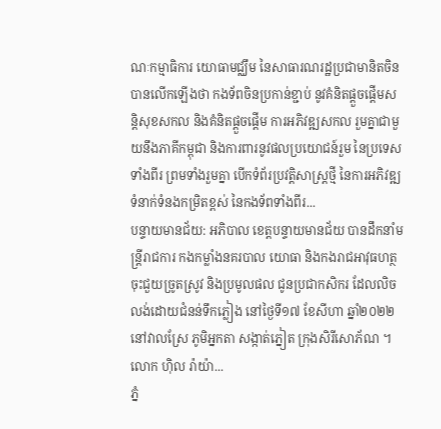ណៈកម្មាធិការ យោធាមជ្ឈឹម នៃសាធារណរដ្ឋប្រជាមានិតចិន បានលើកឡើងថា កងទ័ពចិនប្រកាន់ខ្ជាប់ នូវគំនិតផ្តួចផ្តើមសន្តិសុខសកល និងគំនិតផ្តួចផ្តើម ការអភិវឌ្ឍសកល រួមគ្នាជាមួយនឹងភាគីកម្ពុជា និងការពារនូវផលប្រយោជន៍រួម នៃប្រទេសទាំងពីរ ព្រមទាំងរួមគ្នា បើកទំព័រប្រវត្តិសាស្រ្តថ្មី នៃការអភិវឌ្ឍទំនាក់ទំនងកម្រិតខ្ពស់ នៃកងទ័ពទាំងពីរ...
បន្ទាយមានជ័យ: អភិបាល ខេត្តបន្ទាយមានជ័យ បានដឹកនាំមន្ត្រីរាជការ កងកម្លាំងនគរបាល យោធា និងកងរាជអាវុធហត្ថ ចុះជួយច្រូតស្រូវ និងប្រមូលផល ជូនប្រជាកសិករ ដែលលិចលង់ដោយជំនន់ទឹកភ្លៀង នៅថ្ងៃទី១៧ ខែសីហា ឆ្នាំ២០២២ នៅវាលស្រែ ភូមិអ្នកតា សង្កាត់ភ្នៀត ក្រុងសិរីសោភ័ណ ។ លោក ហ៊ិល រ៉ាយ៉ា...
ភ្នំ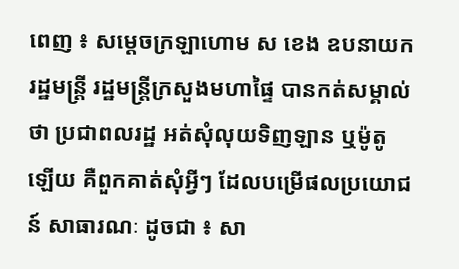ពេញ ៖ សម្ដេចក្រឡាហោម ស ខេង ឧបនាយករដ្ឋមន្ត្រី រដ្ឋមន្ត្រីក្រសួងមហាផ្ទៃ បានកត់សម្គាល់ថា ប្រជាពលរដ្ឋ អត់សុំលុយទិញឡាន ឬម៉ូតូឡើយ គឺពួកគាត់សុំអ្វីៗ ដែលបម្រើផលប្រយោជន៍ សាធារណៈ ដូចជា ៖ សា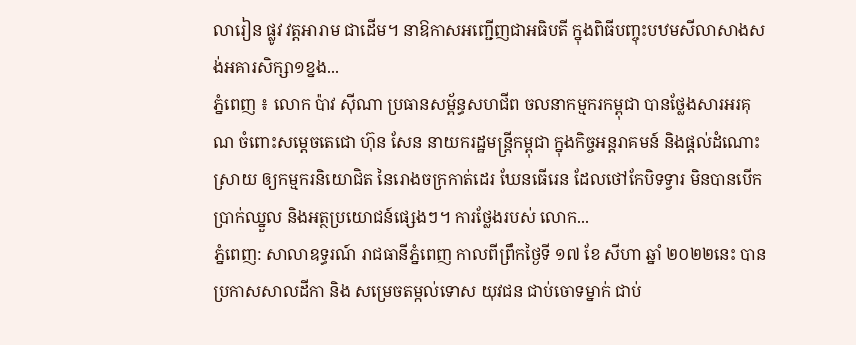លារៀន ផ្លូវ វត្តអារាម ជាដើម។ នាឱកាសអញ្ជើញជាអធិបតី ក្នុងពិធីបញ្ចុះបឋមសីលាសាងសង់អគារសិក្សា១ខ្នង...
ភ្នំពេញ ៖ លោក ប៉ាវ ស៊ីណា ប្រធានសម្ព័ន្ធសហជីព ចលនាកម្មករកម្ពុជា បានថ្លែងសារអរគុណ ចំពោះសម្តេចតេជោ ហ៊ុន សែន នាយករដ្ឋមន្រ្តីកម្ពុជា ក្នុងកិច្ចអន្តរាគមន៍ និងផ្តល់ដំណោះស្រាយ ឲ្យកម្មករនិយោជិត នៃរោងចក្រកាត់ដេរ ឃែនធើរេន ដែលថៅកែបិទទ្វារ មិនបានបើកប្រាក់ឈ្នួល និងអត្ថប្រយោជន៍ផ្សេងៗ។ ការថ្លែងរបស់ លោក...
ភ្នំពេញ: សាលាឧទ្ធរណ៍ រាជធានីភ្នំពេញ កាលពីព្រឹកថ្ងៃទី ១៧ ខែ សីហា ឆ្នាំ ២០២២នេះ បានប្រកាសសាលដីកា និង សម្រេចតម្កល់ទោស យុវជន ជាប់ចោទម្នាក់ ជាប់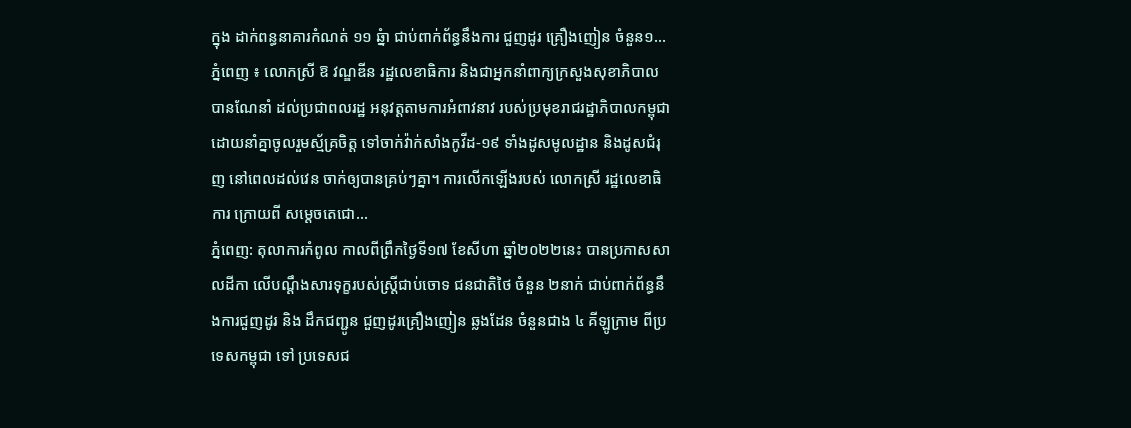ក្នុង ដាក់ពន្ធនាគារកំណត់ ១១ ឆ្នំា ជាប់ពាក់ព័ន្ធនឹងការ ជួញដូរ គ្រឿងញៀន ចំនួន១...
ភ្នំពេញ ៖ លោកស្រី ឱ វណ្ឌឌីន រដ្ឋលេខាធិការ និងជាអ្នកនាំពាក្យក្រសួងសុខាភិបាល បានណែនាំ ដល់ប្រជាពលរដ្ឋ អនុវត្តតាមការអំពាវនាវ របស់ប្រមុខរាជរដ្ឋាភិបាលកម្ពុជា ដោយនាំគ្នាចូលរួមស្ម័គ្រចិត្ត ទៅចាក់វ៉ាក់សាំងកូវីដ-១៩ ទាំងដូសមូលដ្ឋាន និងដូសជំរុញ នៅពេលដល់វេន ចាក់ឲ្យបានគ្រប់ៗគ្នា។ ការលើកឡើងរបស់ លោកស្រី រដ្ឋលេខាធិការ ក្រោយពី សម្តេចតេជោ...
ភ្នំពេញ: តុលាការកំពូល កាលពីព្រឹកថ្ងៃទី១៧ ខែសីហា ឆ្នាំ២០២២នេះ បានប្រកាសសាលដីកា លើបណ្ដឹងសារទុក្ខរបស់ស្រ្តីជាប់ចោទ ជនជាតិថៃ ចំនួន ២នាក់ ជាប់ពាក់ព័ន្ធនឹងការជួញដូរ និង ដឹកជញ្ជូន ជួញដូរគ្រឿងញៀន ឆ្លងដែន ចំនួនជាង ៤ គីឡូក្រាម ពីប្រទេសកម្ពុជា ទៅ ប្រទេសជ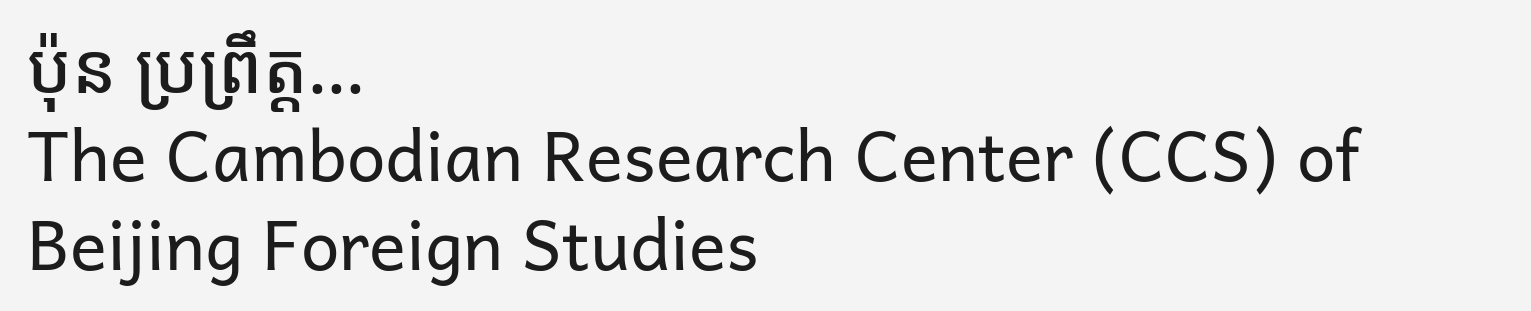ប៉ុន ប្រព្រឹត្ត...
The Cambodian Research Center (CCS) of Beijing Foreign Studies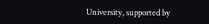University, supported by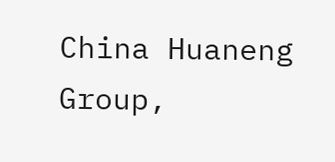China Huaneng Group,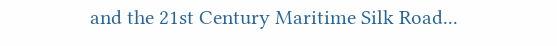and the 21st Century Maritime Silk Road...